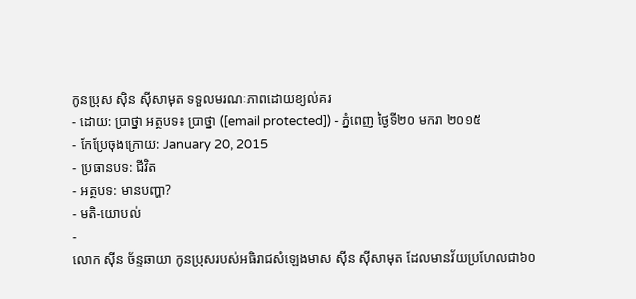កូនប្រុស ស៊ិន ស៊ីសាមុត ទទួលមរណៈភាពដោយខ្យល់គរ
- ដោយ: ប្រាថ្នា អត្ថបទ៖ ប្រាថ្នា ([email protected]) - ភ្នំពេញ ថ្ងៃទី២០ មករា ២០១៥
- កែប្រែចុងក្រោយ: January 20, 2015
- ប្រធានបទ: ជីវិត
- អត្ថបទ: មានបញ្ហា?
- មតិ-យោបល់
-
លោក ស៊ីន ច័ន្ទឆាយា កូនប្រុសរបស់អធិរាជសំឡេងមាស ស៊ីន ស៊ីសាមុត ដែលមានវ័យប្រហែលជា៦០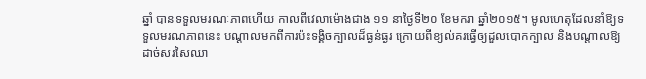ឆ្នាំ បានទទួលមរណៈភាពហើយ កាលពីវេលាម៉ោងជាង ១១ នាថ្ងៃទី២០ ខែមករា ឆ្នាំ២០១៥។ មូលហេតុដែលនាំឱ្យទទួលមរណភាពនេះ បណ្ដាលមកពីការប៉ះទង្គិចក្បាលដ៏ធ្ងន់ធ្ងរ ក្រោយពីខ្យល់គរធ្វើឲ្យដួលបោកក្បាល និងបណ្តាលឱ្យដាច់សរសៃឈា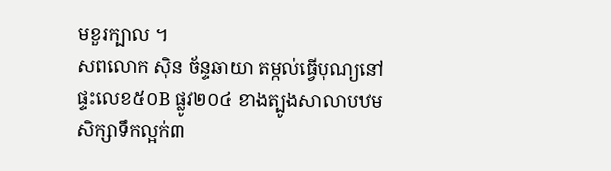មខួរក្បាល ។
សពលោក ស៊ិន ច័ន្ទឆាយា តម្កល់ធ្វើបុណ្យនៅផ្ទះលេខ៥០B ផ្លូវ២០៤ ខាងត្បូងសាលាបឋមសិក្សាទឹកល្អក់៣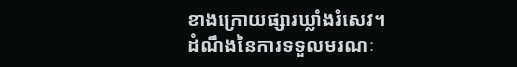ខាងក្រោយផ្សារឃ្លាំងរំសេវ។
ដំណឹងនៃការទទួលមរណៈ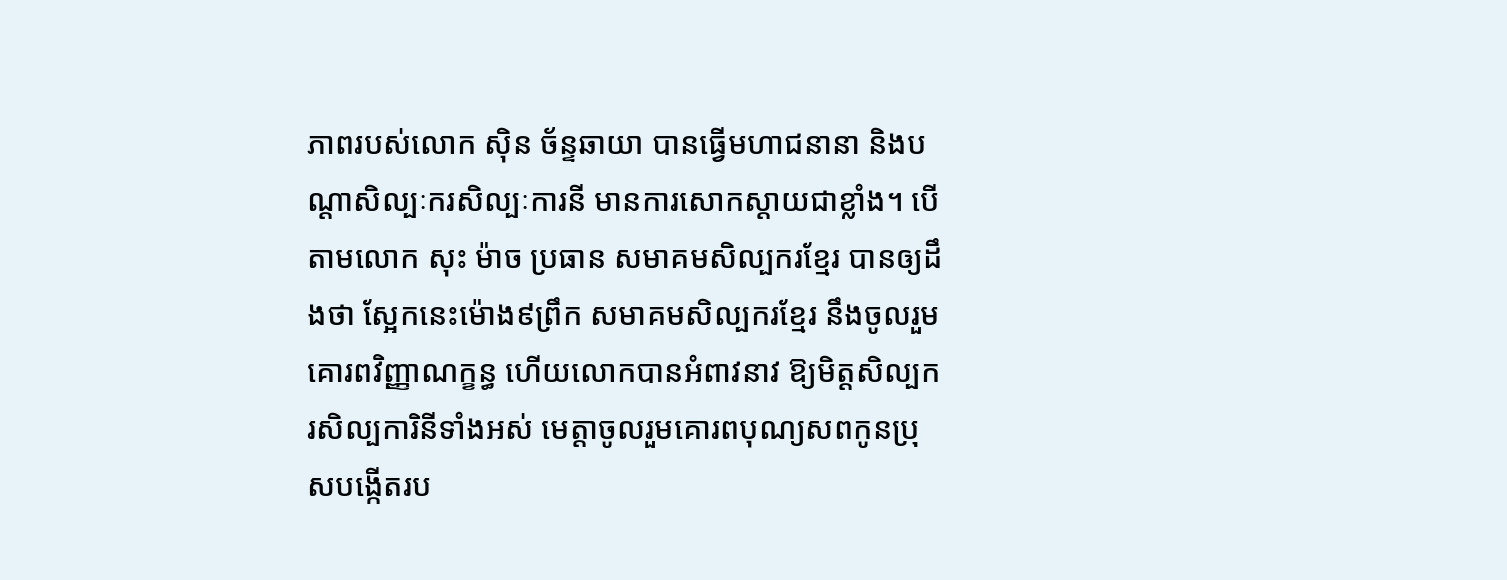ភាពរបស់លោក ស៊ិន ច័ន្ទឆាយា បានធ្វើមហាជនានា និងបណ្តាសិល្បៈករសិល្បៈការនី មានការសោកស្តាយជាខ្លាំង។ បើតាមលោក សុះ ម៉ាច ប្រធាន សមាគមសិល្បករខ្មែរ បានឲ្យដឹងថា ស្អែកនេះម៉ោង៩ព្រឹក សមាគមសិល្បករខ្មែរ នឹងចូលរួមគោរពវិញ្ញាណក្ខន្ធ ហើយលោកបានអំពាវនាវ ឱ្យមិត្តសិល្បករសិល្បការិនីទាំងអស់ មេត្តាចូលរួមគោរពបុណ្យសពកូនប្រុសបង្កើតរប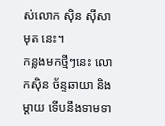ស់លោក ស៊ិន ស៊ីសាមុត នេះ។
កន្លងមកថ្មីៗនេះ លោកស៊ិន ច័ន្ទឆាយា និងម្តាយ ទើបនឹងទាមទា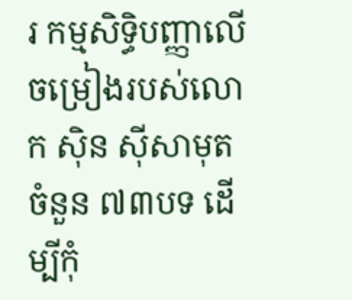រ កម្មសិទ្ធិបញ្ញាលើចម្រៀងរបស់លោក ស៊ិន ស៊ីសាមុត ចំនួន ៧៣បទ ដើម្បីកុំ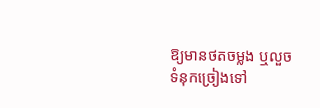ឱ្យមានថតចម្លង ឬលួចទំនុកច្រៀងទៅ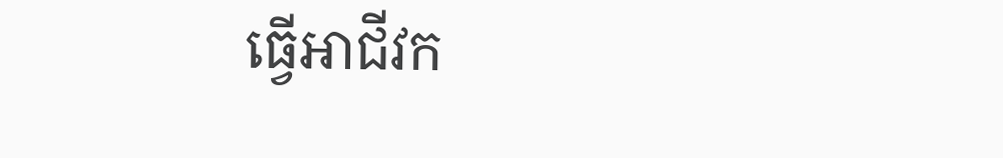ធ្វើអាជីវក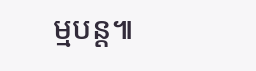ម្មបន្ត៕